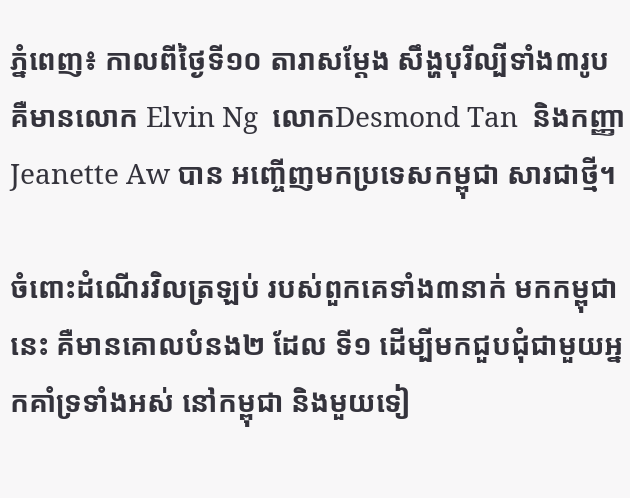ភ្នំពេញ៖ កាលពីថ្ងៃទី១០ តារាសម្តែង សឹង្ហបុរីល្បីទាំង៣រូប គឺមានលោក Elvin Ng  លោកDesmond Tan  និងកញ្ញា Jeanette Aw បាន អញ្ចើញមកប្រទេសកម្ពុជា សារជាថ្មី។

ចំពោះដំណើរវិលត្រឡប់ របស់ពួកគេទាំង៣នាក់ មកកម្ពុជានេះ គឺមានគោលបំនង២ ដែល ទី១ ដើម្បីមកជួបជុំជាមួយអ្នកគាំទ្រទាំងអស់ នៅកម្ពុជា និងមួយទៀ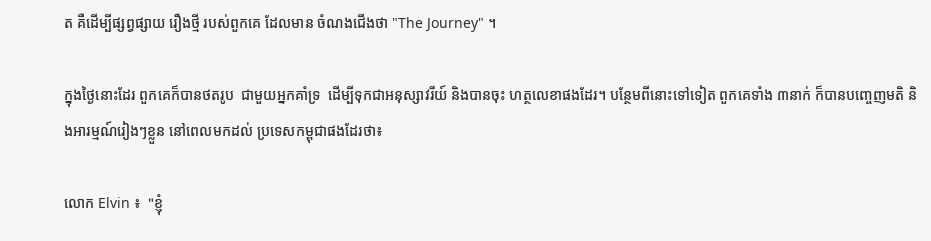ត គឺដើម្បីផ្សព្វផ្សាយ រឿងថ្មី របស់ពួកគេ ដែលមាន ចំណងជើងថា "The Journey" ។

ក្នុងថ្ងៃនោះដែរ ពួកគេក៏បានថតរូប  ជាមួយអ្នកគាំទ្រ  ដើម្បីទុកជាអនុស្សាវរីយ៍ និងបានចុះ ហត្ថលេខាផងដែរ។ បន្ថែមពីនោះទៅទៀត ពួកគេទាំង ៣នាក់ ក៏បានបញ្ចេញមតិ និងអារម្មណ៍រៀងៗខ្លួន នៅពេលមកដល់ ប្រទេសកម្ពុជាផងដែរថា៖

លោក Elvin ៖  "ខ្ញុំ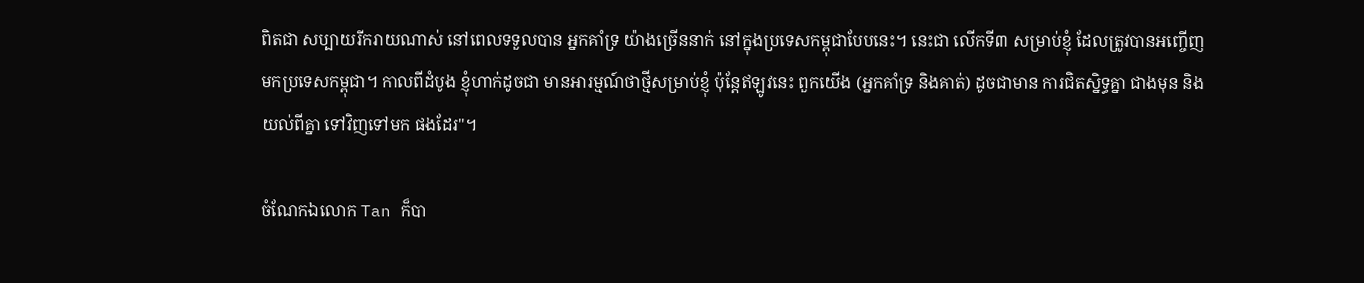ពិតជា សប្បាយរីករាយណាស់ នៅពេលទទួលបាន អ្នកគាំទ្រ យ៉ាងច្រើននាក់ នៅក្នុងប្រទេសកម្ពុជាបែបនេះ។ នេះជា លើកទី៣ សម្រាប់ខ្ញុំ ដែលត្រូវបានអញ្ចើញ មកប្រទេសកម្ពុជា។ កាលពីដំបូង ខ្ញុំហាក់ដូចជា មានអារម្មណ៍ថាថ្មីសម្រាប់ខ្ញុំ ប៉ុន្តែឥឡូវនេះ ពួកយើង (អ្នកគាំទ្រ និងគាត់) ដូចជាមាន ការជិតស្និទ្ធគ្នា ជាងមុន និងយល់ពីគ្នា ទៅវិញទៅមក ផងដែរ"។

ចំណែកឯលោក Tan ក៏បា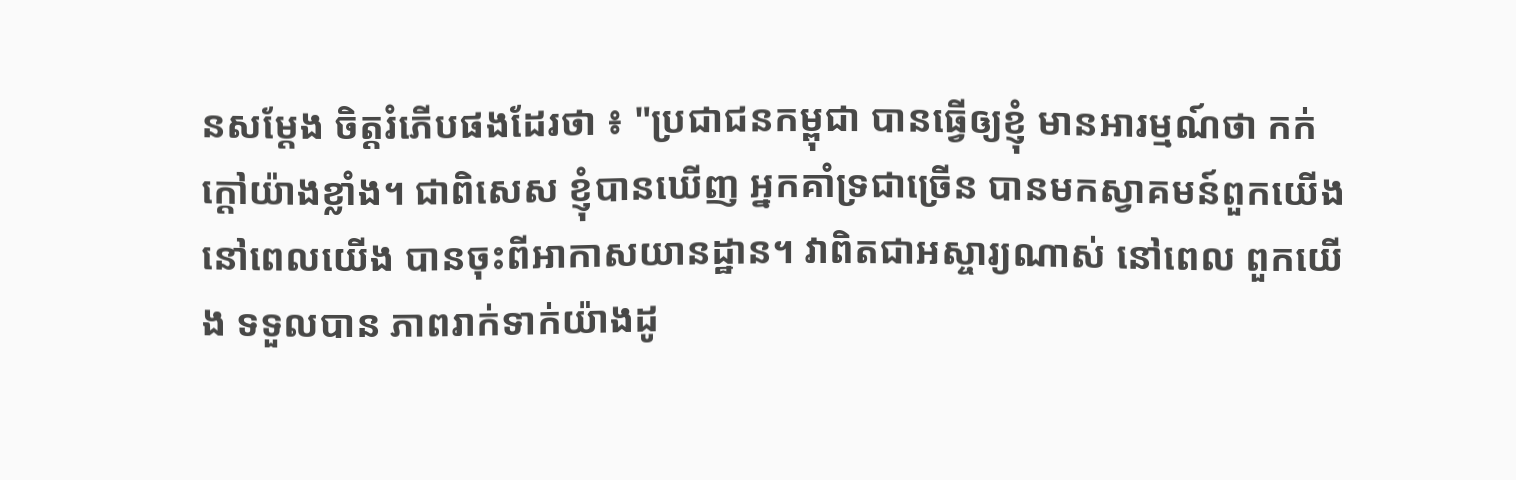នសម្តែង ចិត្តរំភើបផងដែរថា ៖ "ប្រជាជនកម្ពុជា បានធ្វើឲ្យខ្ញុំ មានអារម្មណ៍ថា កក់ក្តៅយ៉ាងខ្លាំង។ ជាពិសេស ខ្ញុំបានឃើញ អ្នកគាំទ្រជាច្រើន បានមកស្វាគមន៍ពួកយើង នៅពេលយើង បានចុះពីអាកាសយានដ្ឋាន។ វាពិតជាអស្ចារ្យណាស់ នៅពេល ពួកយើង ទទួលបាន ភាពរាក់ទាក់យ៉ាងដូ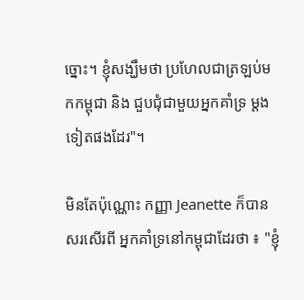ច្នោះ។ ខ្ញុំសង្ឃឹមថា ប្រហែលជាត្រឡប់មកកម្ពុជា និង ជួបជុំជាមួយអ្នកគាំទ្រ ម្តងទៀតផងដែរ"។

មិនតែប៉ុណ្ណោះ កញ្ញា Jeanette ក៏បានសរសើរពី អ្នកគាំទ្រនៅកម្ពុជាដែរថា ៖ "ខ្ញុំ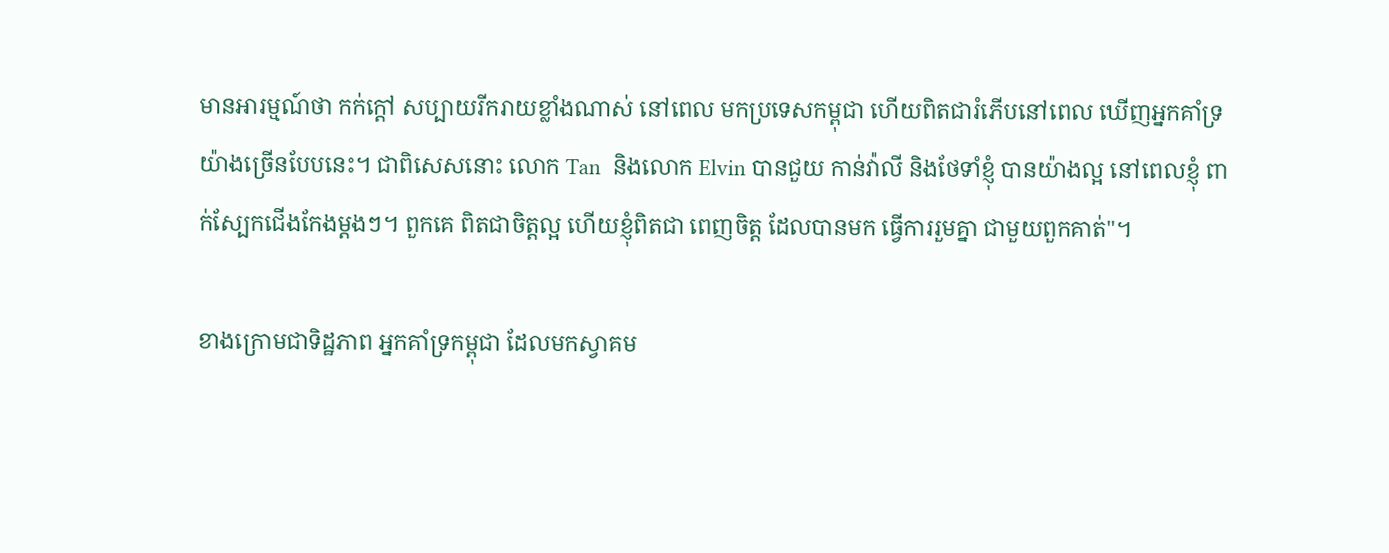មានអារម្មណ៍ថា កក់ក្តៅ សប្បាយរីករាយខ្លាំងណាស់ នៅពេល មកប្រទេសកម្ពុជា ហើយពិតជារំភើបនៅពេល ឃើញអ្នកគាំទ្រ យ៉ាងច្រើនបែបនេះ។ ជាពិសេសនោះ លោក Tan  និងលោក Elvin បានជួយ កាន់វ៉ាលី និងថែទាំខ្ញុំ បានយ៉ាងល្អ នៅពេលខ្ញុំ ពាក់ស្បែកជើងកែងម្តងៗ។ ពួកគេ ពិតជាចិត្តល្អ ហើយខ្ញុំពិតជា ពេញចិត្ត ដែលបានមក ធ្វើការរួមគ្នា ជាមួយពួកគាត់"។

ខាងក្រោមជាទិដ្ឋភាព អ្នកគាំទ្រកម្ពុជា ដែលមកស្វាគម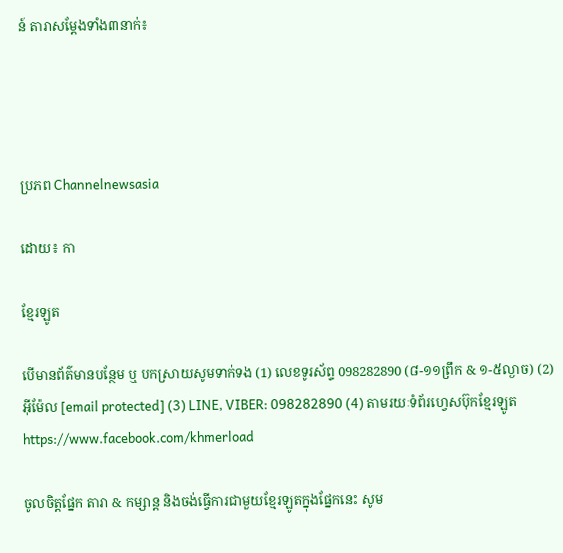ន៍ តារាសម្តែងទាំង៣នាក់៖




ប្រភព Channelnewsasia

ដោយ៖ កា

ខ្មែរឡូត

បើមានព័ត៌មានបន្ថែម ឬ បកស្រាយសូមទាក់ទង (1) លេខទូរស័ព្ទ 098282890 (៨-១១ព្រឹក & ១-៥ល្ងាច) (2) អ៊ីម៉ែល [email protected] (3) LINE, VIBER: 098282890 (4) តាមរយៈទំព័រហ្វេសប៊ុកខ្មែរឡូត https://www.facebook.com/khmerload

ចូលចិត្តផ្នែក តារា & កម្សាន្ដ និងចង់ធ្វើការជាមួយខ្មែរឡូតក្នុងផ្នែកនេះ សូម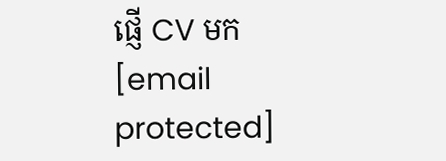ផ្ញើ CV មក [email protected]